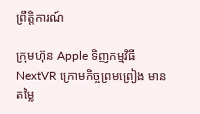ព្រឹត្តិការណ៍

ក្រុមហ៊ុន Apple ទិញកម្មវិធី NextVR ក្រោមកិច្ចព្រមព្រៀង មានតម្លៃ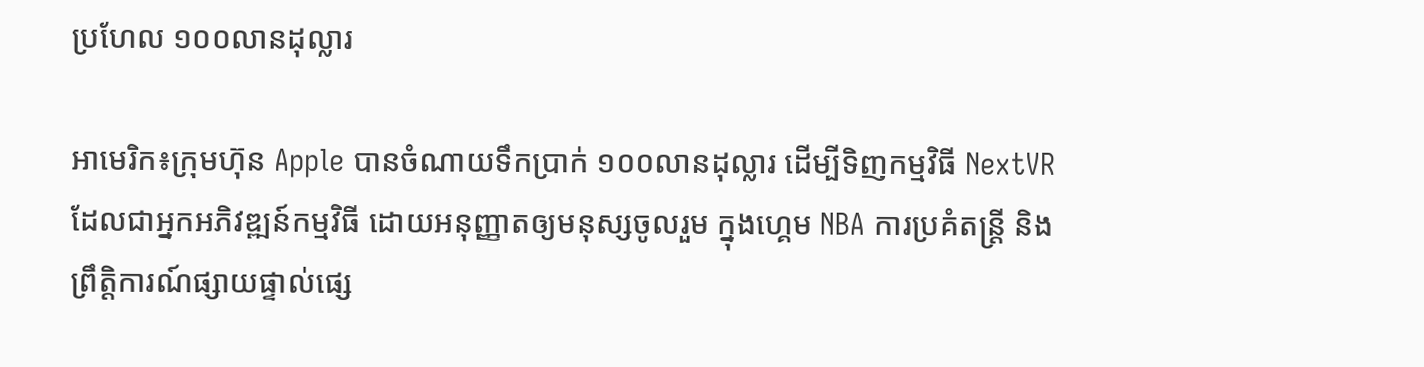ប្រហែល ១០០លានដុល្លារ

អាមេរិក៖ក្រុមហ៊ុន Apple បានចំណាយទឹកប្រាក់ ១០០លានដុល្លារ ដើម្បីទិញកម្មវិធី NextVR ដែលជាអ្នកអភិវឌ្ឍន៍កម្មវិធី ដោយអនុញ្ញាតឲ្យមនុស្សចូលរួម ក្នុងហ្គេម NBA ការប្រគំតន្ត្រី និងព្រឹត្តិការណ៍ផ្សាយផ្ទាល់ផ្សេ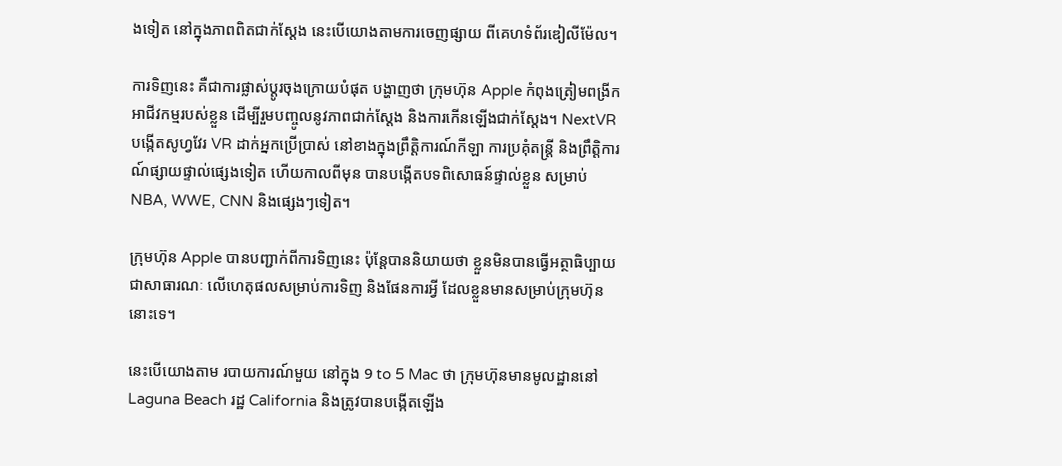ងទៀត នៅក្នុងភាពពិតជាក់ស្តែង នេះបើយោងតាមការចេញផ្សាយ ពីគេហទំព័រឌៀលីម៉ែល។

ការទិញនេះ គឺជាការផ្លាស់ប្តូរចុងក្រោយបំផុត បង្ហាញថា ក្រុមហ៊ុន Apple កំពុងត្រៀមពង្រីកអាជីវកម្មរបស់ខ្លួន ដើម្បីរួមបញ្ចូលនូវភាពជាក់ស្តែង និងការកើនឡើងជាក់ស្តែង។ NextVR បង្កើតសូហ្វវែរ VR ដាក់អ្នកប្រើប្រាស់ នៅខាងក្នុងព្រឹត្តិការណ៍កីឡា ការប្រគុំតន្រ្តី និងព្រឹត្តិការណ៍ផ្សាយផ្ទាល់ផ្សេងទៀត ហើយកាលពីមុន បានបង្កើតបទពិសោធន៍ផ្ទាល់ខ្លួន សម្រាប់ NBA, WWE, CNN និងផ្សេងៗទៀត។

ក្រុមហ៊ុន Apple បានបញ្ជាក់ពីការទិញនេះ ប៉ុន្តែបាននិយាយថា ខ្លួនមិនបានធ្វើអត្ថាធិប្បាយជាសាធារណៈ លើហេតុផលសម្រាប់ការទិញ និងផែនការអ្វី ដែលខ្លួនមានសម្រាប់ក្រុមហ៊ុននោះទេ។

នេះបើយោងតាម របាយការណ៍មួយ នៅក្នុង 9 to 5 Mac ថា ក្រុមហ៊ុនមានមូលដ្ឋាននៅ Laguna Beach រដ្ឋ California និងត្រូវបានបង្កើតឡើង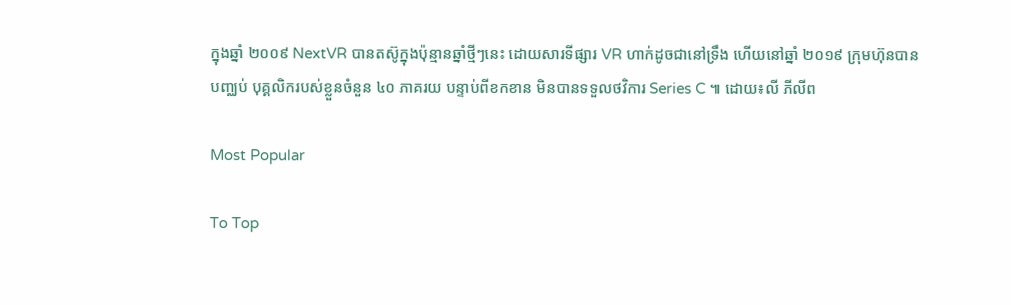ក្នុងឆ្នាំ ២០០៩ NextVR បានតស៊ូក្នុងប៉ុន្មានឆ្នាំថ្មីៗនេះ ដោយសារទីផ្សារ VR ហាក់ដូចជានៅទ្រឹង ហើយនៅឆ្នាំ ២០១៩ ក្រុមហ៊ុនបានបញ្ឈប់ បុគ្គលិករបស់ខ្លួនចំនួន ៤០ ភាគរយ បន្ទាប់ពីខកខាន មិនបានទទួលថវិការ Series C ៕ ដោយ៖លី ភីលីព

Most Popular

To Top